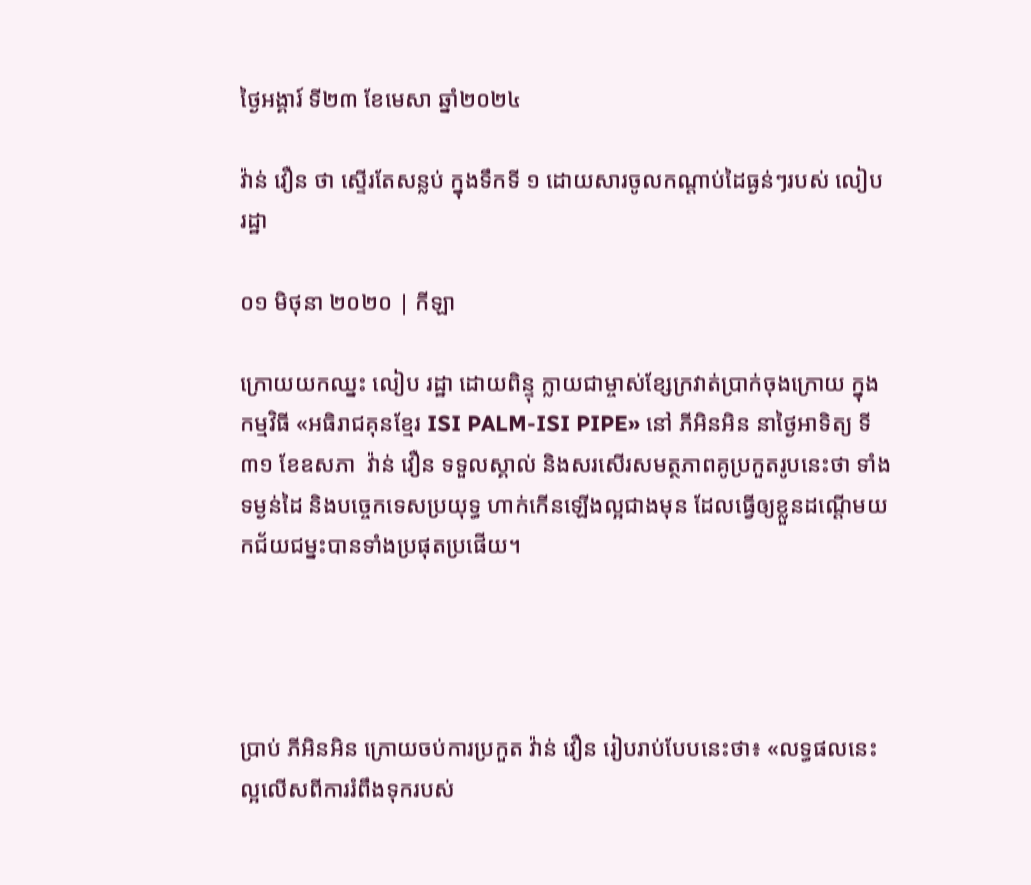ថ្ងៃអង្គារ៍ ទី២៣ ខែមេសា ឆ្នាំ២០២៤

វ៉ាន់ វឿន ថា ស្ទេីរតែសន្លប់ ក្នុងទឹកទី ១ ដោយសារចូលកណ្ដាប់ដៃធ្ងន់ៗរបស់ លៀប រដ្ឋា

០១ មិថុនា ២០២០ | កីឡា

ក្រោយយកឈ្នះ លៀប រដ្ឋា ដោយពិន្ទុ ក្លាយជាម្ចាស់ខ្សែក្រវាត់ប្រាក់ចុងក្រោយ ក្នុងកម្មវិធី «អធិរាជគុនខ្មែរ ISI PALM-ISI PIPE» នៅ ភីអិនអិន នាថ្ងៃអាទិត្យ ទី ៣១ ខែឧសភា  វ៉ាន់ វឿន ទទួលស្គាល់ និងសរសើរសមត្ថភាពគូប្រកួតរូបនេះថា ទាំងទម្ងន់ដៃ និងបច្ចេកទេសប្រយុទ្ធ ហាក់កើនឡើងល្អជាងមុន ដែលធ្វើឲ្យខ្លួនដណ្ដើមយកជ័យជម្នះបានទាំងប្រផុតប្រផើយ។




ប្រាប់ ភីអិនអិន ក្រោយចប់ការប្រកួត វ៉ាន់ វឿន រៀបរាប់បែបនេះថា៖ «លទ្ធផលនេះ ល្អលើសពីការរំពឹងទុករបស់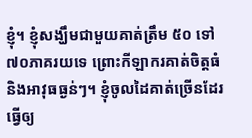ខ្ញុំ។ ខ្ញុំសង្ឃឹមជាមួយគាត់ត្រឹម ៥០ ទៅ ៧០ភាគរយទេ ព្រោះកីឡាករគាត់ចិត្តធំ និងអាវុធធ្ងន់ៗ។ ខ្ញុំចូលដៃគាត់ច្រើនដែរ ធ្វើឲ្យ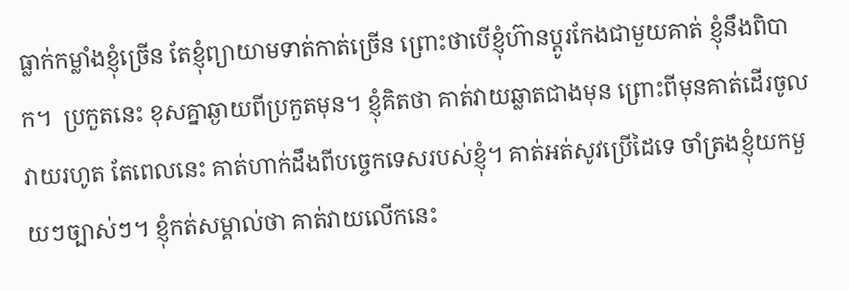ធ្លាក់កម្លាំងខ្ញុំច្រើន តែខ្ញុំព្យាយាមទាត់កាត់ច្រើន ព្រោះថាបើខ្ញុំហ៊ានប្ដូរកែងជាមួយគាត់ ខ្ញុំនឹងពិបាក។  ប្រកួតនេះ ខុសគ្នាឆ្ងាយពីប្រកួតមុន។ ខ្ញុំគិតថា គាត់វាយឆ្លាតជាងមុន ព្រោះពីមុនគាត់ដើរចូលវាយរហូត តែពេលនេះ គាត់ហាក់ដឹងពីបច្ចេកទេសរបស់ខ្ញុំ។ គាត់អត់សូវប្រើដៃទេ ចាំត្រងខ្ញុំយកមួយៗច្បាស់ៗ។ ខ្ញុំកត់សម្គាល់ថា គាត់វាយលើកនេះ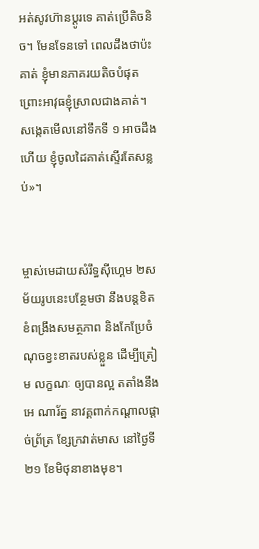អត់សូវហ៊ានប្ដូរទេ គាត់ប្រើតិចនិច។ មែនទែនទៅ ពេលដឹងថាប៉ះគាត់ ខ្ញុំមានភាគរយតិចបំផុត ព្រោះអាវុធខ្ញុំស្រាលជាងគាត់។ សង្កេតមើលនៅទឹកទី ១ អាចដឹងហើយ ខ្ញុំចូលដៃគាត់ស្ទើរតែសន្លប់»។


ម្ចាស់មេដាយសំរឹទ្ធស៊ីហ្គេម ២សម័យរូបនេះបន្ថែមថា នឹងបន្តខិតខំពង្រឹងសមត្ថភាព និងកែប្រែចំណុចខ្វះខាតរបស់ខ្លួន ដើម្បីត្រៀម លក្ខណៈ ឲ្យបានល្អ តតាំងនឹង អេ ណារ័ត្ន នាវគ្គពាក់កណ្ដាលផ្ដាច់ព្រ័ត្រ ខ្សែក្រវាត់មាស នៅថ្ងៃទី ២១ ខែមិថុនាខាងមុខ។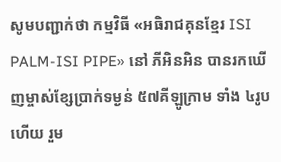សូមបញ្ជាក់ថា កម្មវិធី «អធិរាជគុនខ្មែរ ISI PALM-ISI PIPE» នៅ ភីអិនអិន បានរកឃើញម្ចាស់ខ្សែប្រាក់ទម្ងន់ ៥៧គីឡូក្រាម ទាំង ៤រូបហើយ រួម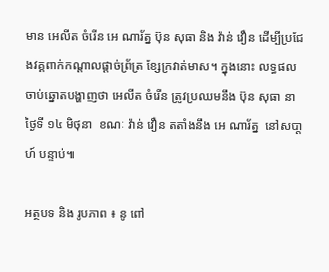មាន អេលីត ចំរើន អេ ណារ័ត្ន ប៊ុន សុធា និង វ៉ាន់ វឿន ដើម្បីប្រជែងវគ្គពាក់កណ្ដាលផ្ដាច់ព្រ័ត្រ ខ្សែក្រវាត់មាស។ ក្នុងនោះ លទ្ធផលចាប់ឆ្នោតបង្ហាញថា អេលីត ចំរើន ត្រូវប្រឈមនឹង ប៊ុន សុធា នាថ្ងៃទី ១៤ មិថុនា  ខណៈ វ៉ាន់ វឿន តតាំងនឹង អេ ណារ័ត្ន  នៅសបា្តហ៍ បន្ទាប់៕

អត្ថបទ និង រូបភាព ៖ នូ ពៅ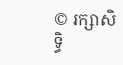© រក្សាសិទ្ធិ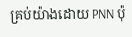គ្រប់យ៉ាងដោយ PNN ប៉ុ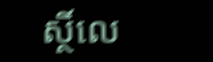ស្ថិ៍លេ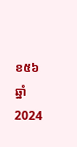ខ៥៦ ឆ្នាំ 2024